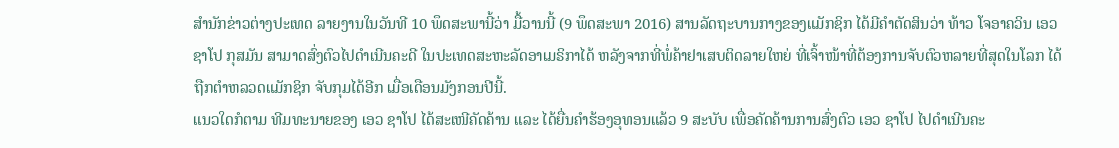ສຳນັກຂ່າວຕ່າງປະເທດ ລາຍງານໃນວັນທີ 10 ພຶດສະພານີ້ວ່າ ມື້ວານນີ້ (9 ພຶດສະພາ 2016) ສານລັດຖະບານກາງຂອງແມັກຊິກ ໄດ້ມີຄຳຕັດສິນວ່າ ທ້າວ ໂຈອາຄວິນ ເອວ ຊາໂປ ກຸສມັນ ສາມາດສົ່ງຕົວໄປດຳເນີນຄະດີ ໃນປະເທດສະຫະລັດອາເມຣິກາໄດ້ ຫລັງຈາກທີ່ພໍ່ຄ້າຢາເສບຕິດລາຍໃຫຍ່ ທີ່ເຈົ້າໜ້າທີ່ຕ້ອງການຈັບຕົວຫລາຍທີ່ສຸດໃນໂລກ ໄດ້ຖືກຕຳຫລວດແມັກຊິກ ຈັບກຸມໄດ້ອີກ ເມື່ອເດືອນມັງກອນປີນີ້.
ແນວໃດກໍຕາມ ທີມທະນາຍຂອງ ເອວ ຊາໂປ ໄດ້ສະເໜີຄັດຄ້ານ ແລະ ໄດ້ຍື່ນຄຳຮ້ອງອຸທອນແລ້ວ 9 ສະບັບ ເພື່ອຄັດຄ້ານການສົ່ງຕົວ ເອວ ຊາໂປ ໄປດຳເນີນຄະ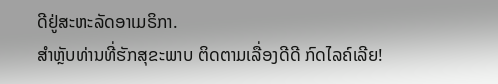ດີຢູ່ສະຫະລັດອາເມຣິກາ.
ສຳຫຼັບທ່ານທີ່ຮັກສຸຂະພາບ ຕິດຕາມເລື່ອງດີດີ ກົດໄລຄ໌ເລີຍ!